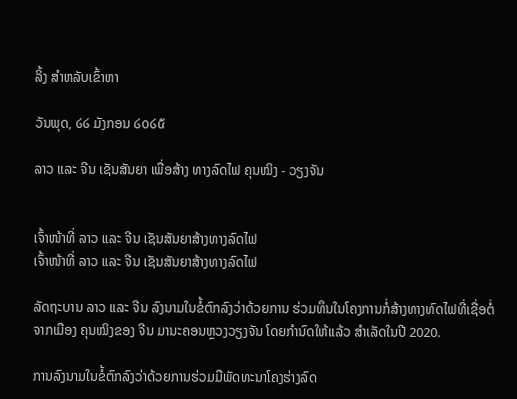ລິ້ງ ສຳຫລັບເຂົ້າຫາ

ວັນພຸດ, ໒໒ ມັງກອນ ໒໐໒໕

ລາວ ແລະ ຈີນ ເຊັນສັນຍາ ເພື່ອສ້າງ ທາງລົດໄຟ ຄຸນໝິງ - ວຽງຈັນ


ເຈົ້າໜ້າທີ່ ລາວ ແລະ ຈີນ ເຊັນສັນຍາສ້າງທາງລົດໄຟ
ເຈົ້າໜ້າທີ່ ລາວ ແລະ ຈີນ ເຊັນສັນຍາສ້າງທາງລົດໄຟ

ລັດຖະບານ ລາວ ແລະ ຈີນ ລົງນາມໃນຂໍ້ຕົກລົງວ່າດ້ວຍການ ຮ່ວມທຶນໃນໂຄງການກໍ່ສ້າງທາງທົດໄຟທີ່ເຊື່ອຕໍ່ຈາກເມືອງ ຄຸນໝິງຂອງ ຈີນ ມານະຄອນຫຼວງວຽງຈັນ ໂດຍກຳນົດໃຫ້ແລ້ວ ສຳເລັດໃນປີ 2020.

ການລົງນາມໃນຂໍ້ຕົກລົງວ່າດ້ວຍການຮ່ວມມືພັດທະນາໂຄງຮ່າງລົດ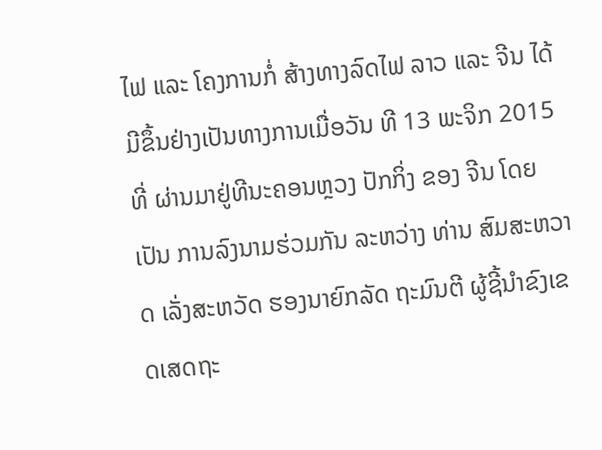ໄຟ ແລະ ໂຄງການກໍ່ ສ້າງທາງລົດໄຟ ລາວ ແລະ ຈີນ ໄດ້ມີຂຶ້ນຢ່າງເປັນທາງການເມື່ອວັນ ທີ 13 ພະຈິກ 2015 ທີ່ ຜ່ານມາຢູ່ທີນະຄອນຫຼວງ ປັກກິ່ງ ຂອງ ຈີນ ໂດຍເປັນ ການລົງນາມຮ່ວມກັນ ລະຫວ່າງ ທ່ານ ສົມສະຫວາດ ເລັ່ງສະຫວັດ ຮອງນາຍົກລັດ ຖະມົນຕີ ຜູ້ຊີ້ນຳຂົງເຂດເສດຖະ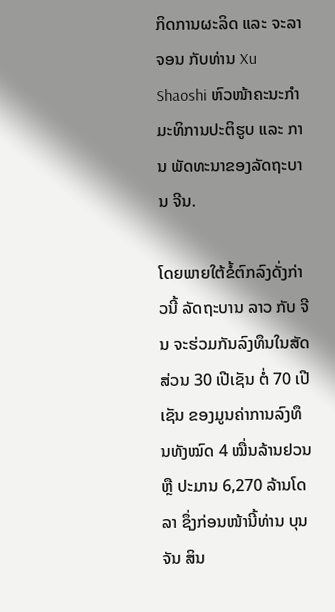ກິດການຜະລິດ ແລະ ຈະລາຈອນ ກັບທ່ານ Xu Shaoshi ຫົວໜ້າຄະນະກຳມະທິການປະຕິຮູບ ແລະ ການ ພັດທະນາຂອງລັດຖະບານ ຈີນ.

ໂດຍພາຍໃຕ້ຂໍ້ຕົກລົງດັ່ງກ່າວນີ້ ລັດຖະບານ ລາວ ກັບ ຈີນ ຈະຮ່ວມກັນລົງທຶນໃນສັດສ່ວນ 30 ເປີເຊັນ ຕໍ່ 70 ເປີເຊັນ ຂອງມູນຄ່າການລົງທຶນທັງໝົດ 4 ໝື່ນລ້ານຢວນ ຫຼື ປະມານ 6,270 ລ້ານໂດລາ ຊຶ່ງກ່ອນໜ້ານີ້ທ່ານ ບຸນຈັນ ສິນ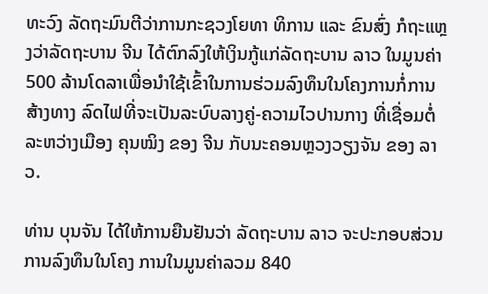ທະວົງ ລັດຖະມົນຕີວ່າການກະຊວງໂຍທາ ທິການ ແລະ ຂົນສົ່ງ ກໍຖະແຫຼງວ່າລັດຖະບານ ຈີນ ໄດ້ຕົກລົງໃຫ້ເງິນກູ້ແກ່ລັດຖະບານ ລາວ ໃນມູນຄ່າ 500 ລ້ານໂດລາເພື່ອນຳໃຊ້ເຂົ້າໃນການຮ່ວມລົງທຶນໃນໂຄງການກໍ່ການສ້າງທາງ ລົດໄຟທີ່ຈະເປັນລະບົບລາງຄູ່-ຄວາມໄວປານກາງ ທີ່ເຊື່ອມຕໍ່ລະຫວ່າງເມືອງ ຄຸນໝິງ ຂອງ ຈີນ ກັບນະຄອນຫຼວງວຽງຈັນ ຂອງ ລາວ.

ທ່ານ ບຸນຈັນ ໄດ້ໃຫ້ການຍືນຢັນວ່າ ລັດຖະບານ ລາວ ຈະປະກອບສ່ວນການລົງທຶນໃນໂຄງ ການໃນມູນຄ່າລວມ 840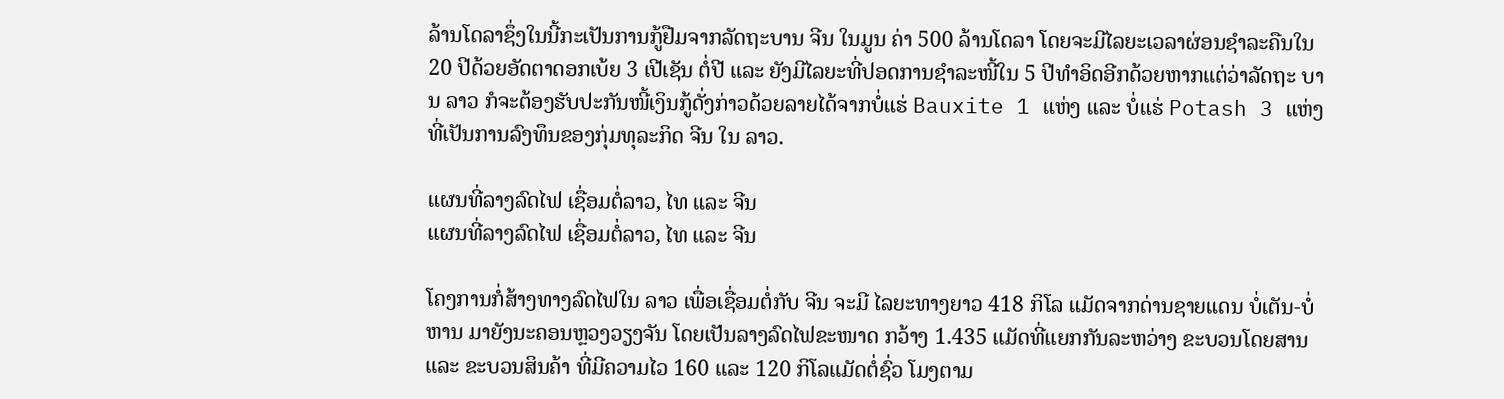ລ້ານໂດລາຊຶ່ງໃນນີ້ກະເປັນການກູ້ຢືມຈາກລັດຖະບານ ຈີນ ໃນມູນ ຄ່າ 500 ລ້ານໂດລາ ໂດຍຈະມີໄລຍະເວລາຜ່ອນຊຳລະຄືນໃນ 20 ປີດ້ວຍອັດຕາດອກເບ້ຍ 3 ເປີເຊັນ ຕໍ່ປີ ແລະ ຍັງມີໄລຍະທີ່ປອດການຊຳລະໜີ້ໃນ 5 ປີທຳອິດອີກດ້ວຍຫາກແຕ່ວ່າລັດຖະ ບານ ລາວ ກໍຈະຕ້ອງຮັບປະກັນໜີ້ເງິນກູ້ດັ່ງກ່າວດ້ວຍລາຍໄດ້ຈາກບໍ່ແຮ່ Bauxite 1 ແຫ່ງ ແລະ ບໍ່ແຮ່ Potash 3 ແຫ່ງທີ່ເປັນການລົງທຶນຂອງກຸ່ມທຸລະກິດ ຈີນ ໃນ ລາວ.

ແຜນທີ່ລາງລົດໄຟ ເຊື່ອມຕໍ່ລາວ, ໄທ ແລະ ຈີນ
ແຜນທີ່ລາງລົດໄຟ ເຊື່ອມຕໍ່ລາວ, ໄທ ແລະ ຈີນ

ໂຄງການກໍ່ສ້າງທາງລົດໄຟໃນ ລາວ ເພື່ອເຊື່ອມຕໍ່ກັບ ຈີນ ຈະມີ ໄລຍະທາງຍາວ 418 ກິໂລ ແມັດຈາກດ່ານຊາຍແດນ ບໍ່ເຕັນ-ບໍ່ ຫານ ມາຍັງນະຄອນຫຼວງວຽງຈັນ ໂດຍເປັນລາງລົດໄຟຂະໜາດ ກວ້າງ 1.435 ແມັດທີ່ແຍກກັນລະຫວ່າງ ຂະບວນໂດຍສານ ແລະ ຂະບວນສິນຄ້າ ທີ່ມີຄວາມໄວ 160 ແລະ 120 ກິໂລແມັດຕໍ່ຊົ່ວ ໂມງຕາມ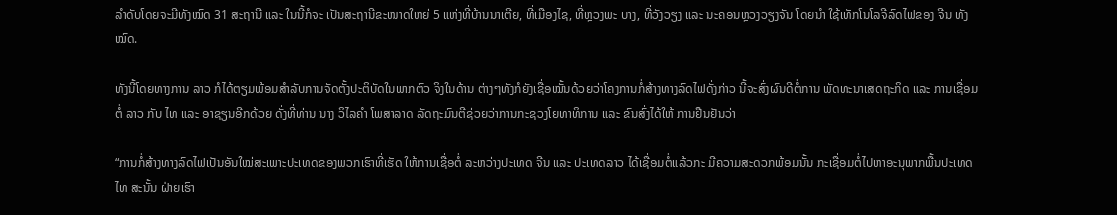ລຳດັບໂດຍຈະມີທັງໝົດ 31 ສະຖານີ ແລະ ໃນນີ້ກໍຈະ ເປັນສະຖານີຂະໜາດໃຫຍ່ 5 ແຫ່ງທີ່ບ້ານນາເຕີຍ, ທີ່ເມືອງໄຊ, ທີ່ຫຼວງພະ ບາງ, ທີ່ວັງວຽງ ແລະ ນະຄອນຫຼວງວຽງຈັນ ໂດຍນຳ ໃຊ້ເທັກໂນໂລຈີລົດໄຟຂອງ ຈີນ ທັງໝົດ.

ທັງນີ້ໂດຍທາງການ ລາວ ກໍໄດ້ຕຽມພ້ອມສຳລັບການຈັດຕັ້ງປະຕິບັດໃນພາກຕົວ ຈິງໃນດ້ານ ຕ່າງໆທັງກໍຍັງເຊື່ອໝັ້ນດ້ວຍວ່າໂຄງການກໍ່ສ້າງທາງລົດໄຟດັ່ງກ່າວ ນີ້ຈະສົ່ງຜົນດີຕໍ່ການ ພັດທະນາເສດຖະກິດ ແລະ ການເຊື່ອມຕໍ່ ລາວ ກັບ ໄທ ແລະ ອາຊຽນອີກດ້ວຍ ດັ່ງທີ່ທ່ານ ນາງ ວິໄລຄຳ ໂພສາລາດ ລັດຖະມົນຕີຊ່ວຍວ່າການກະຊວງໂຍທາທິການ ແລະ ຂົນສົ່ງໄດ້ໃຫ້ ການຢືນຢັນວ່າ

“ການກໍ່ສ້າງທາງລົດໄຟເປັນອັນໃໝ່ສະເພາະປະເທດຂອງພວກເຮົາທີ່ເຮັດ ໃຫ້ການເຊື່ອຕໍ່ ລະຫວ່າງປະເທດ ຈີນ ແລະ ປະເທດລາວ ໄດ້ເຊື່ອມຕໍ່ແລ້ວກະ ມີຄວາມສະດວກພ້ອມນັ້ນ ກະເຊື່ອມຕໍ່ໄປຫາອະນຸພາກພື້ນປະເທດໄທ ສະນັ້ນ ຝ່າຍເຮົາ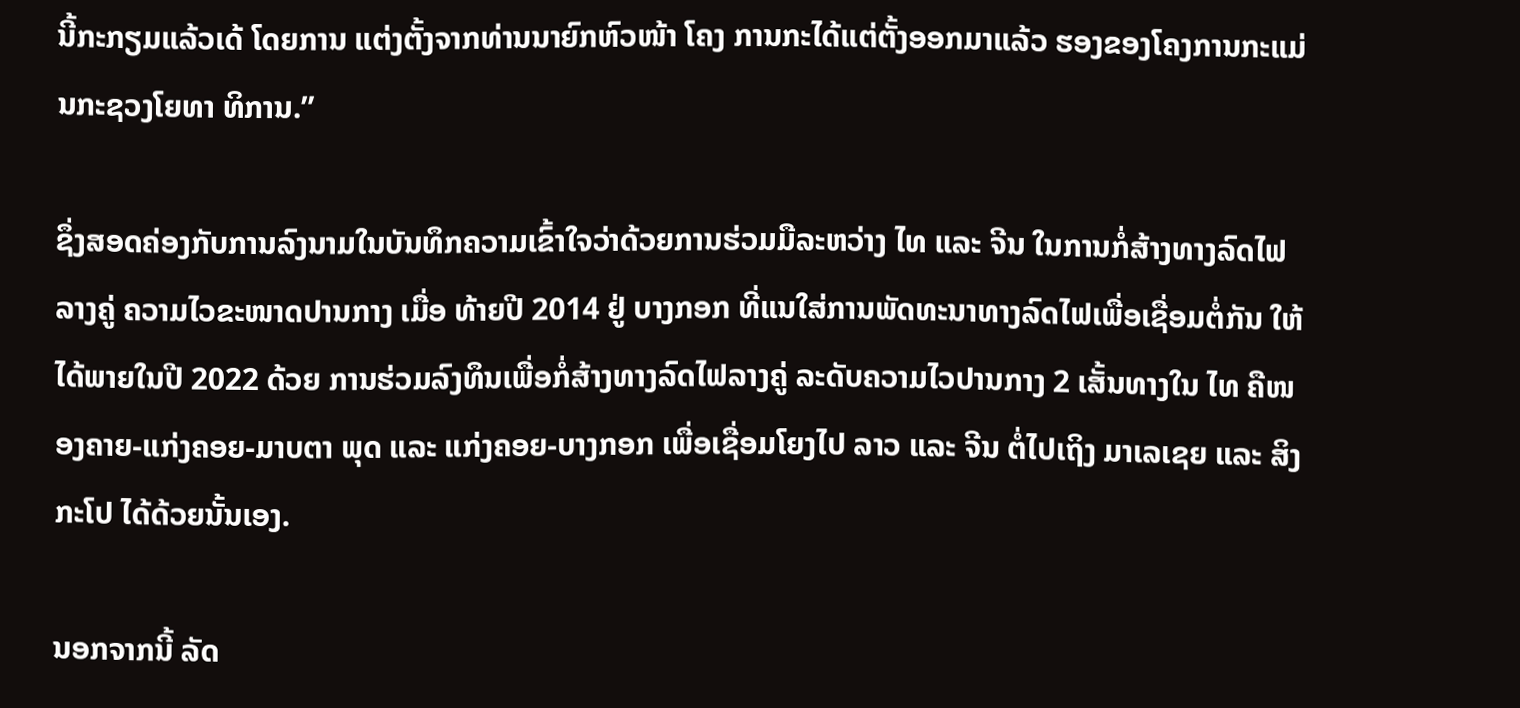ນີ້ກະກຽມແລ້ວເດ້ ໂດຍການ ແຕ່ງຕັ້ງຈາກທ່ານນາຍົກຫົວໜ້າ ໂຄງ ການກະໄດ້ແຕ່ຕັ້ງອອກມາແລ້ວ ຮອງຂອງໂຄງການກະແມ່ນກະຊວງໂຍທາ ທິການ.”

ຊຶ່ງສອດຄ່ອງກັບການລົງນາມໃນບັນທຶກຄວາມເຂົ້າໃຈວ່າດ້ວຍການຮ່ວມມືລະຫວ່າງ ໄທ ແລະ ຈີນ ໃນການກໍ່ສ້າງທາງລົດໄຟລາງຄູ່ ຄວາມໄວຂະໜາດປານກາງ ເມື່ອ ທ້າຍປີ 2014 ຢູ່ ບາງກອກ ທີ່ແນໃສ່ການພັດທະນາທາງລົດໄຟເພື່ອເຊື່ອມຕໍ່ກັນ ໃຫ້ໄດ້ພາຍໃນປີ 2022 ດ້ວຍ ການຮ່ວມລົງທຶນເພື່ອກໍ່ສ້າງທາງລົດໄຟລາງຄູ່ ລະດັບຄວາມໄວປານກາງ 2 ເສັ້ນທາງໃນ ໄທ ຄືໜອງຄາຍ-ແກ່ງຄອຍ-ມາບຕາ ພຸດ ແລະ ແກ່ງຄອຍ-ບາງກອກ ເພື່ອເຊື່ອມໂຍງໄປ ລາວ ແລະ ຈີນ ຕໍ່ໄປເຖິງ ມາເລເຊຍ ແລະ ສິງກະໂປ ໄດ້ດ້ວຍນັ້ນເອງ.

ນອກຈາກນີ້ ລັດ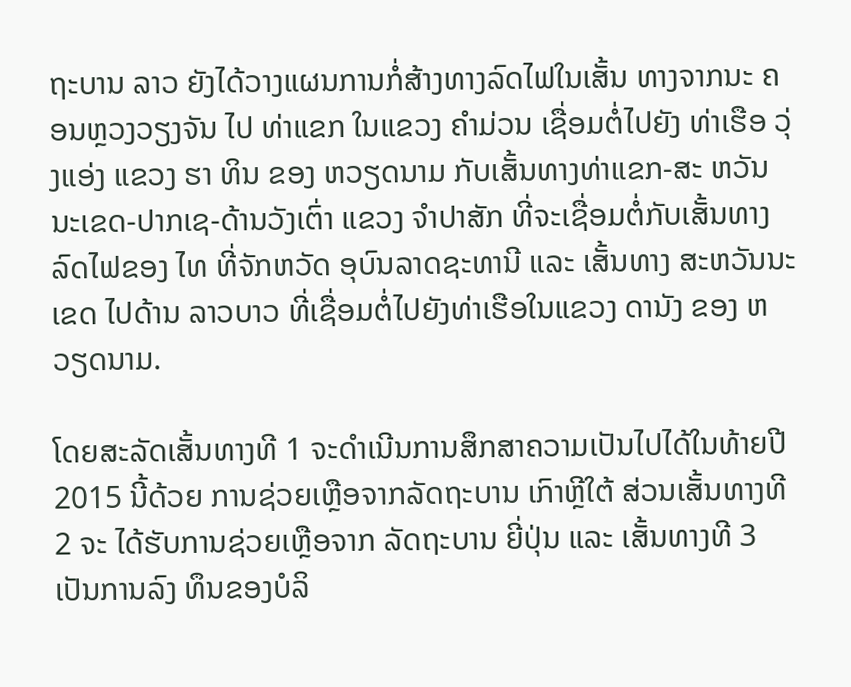ຖະບານ ລາວ ຍັງໄດ້ວາງແຜນການກໍ່ສ້າງທາງລົດໄຟໃນເສັ້ນ ທາງຈາກນະ ຄອນຫຼວງວຽງຈັນ ໄປ ທ່າແຂກ ໃນແຂວງ ຄຳມ່ວນ ເຊື່ອມຕໍ່ໄປຍັງ ທ່າເຮືອ ວຸ່ງແອ່ງ ແຂວງ ຮາ ທິນ ຂອງ ຫວຽດນາມ ກັບເສັ້ນທາງທ່າແຂກ-ສະ ຫວັນນະເຂດ-ປາກເຊ-ດ້ານວັງເຕົ່າ ແຂວງ ຈຳປາສັກ ທີ່ຈະເຊື່ອມຕໍ່ກັບເສັ້ນທາງ ລົດໄຟຂອງ ໄທ ທີ່ຈັກຫວັດ ອຸບົນລາດຊະທານີ ແລະ ເສັ້ນທາງ ສະຫວັນນະເຂດ ໄປດ້ານ ລາວບາວ ທີ່ເຊື່ອມຕໍ່ໄປຍັງທ່າເຮືອໃນແຂວງ ດານັງ ຂອງ ຫວຽດນາມ.

ໂດຍສະລັດເສັ້ນທາງທີ 1 ຈະດຳເນີນການສຶກສາຄວາມເປັນໄປໄດ້ໃນທ້າຍປີ 2015 ນີ້ດ້ວຍ ການຊ່ວຍເຫຼືອຈາກລັດຖະບານ ເກົາຫຼີໃຕ້ ສ່ວນເສັ້ນທາງທີ 2 ຈະ ໄດ້ຮັບການຊ່ວຍເຫຼືອຈາກ ລັດຖະບານ ຍີ່ປຸ່ນ ແລະ ເສັ້ນທາງທີ 3 ເປັນການລົງ ທຶນຂອງບໍລິ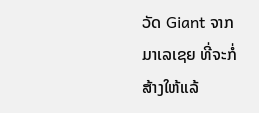ວັດ Giant ຈາກມາເລເຊຍ ທີ່ຈະກໍ່ສ້າງໃຫ້ແລ້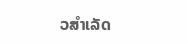ວສຳເລັດ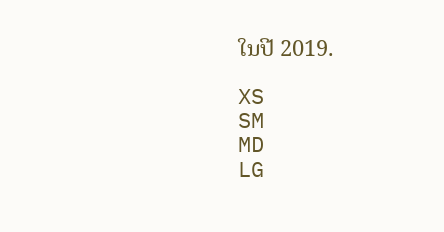ໃນປີ 2019.

XS
SM
MD
LG